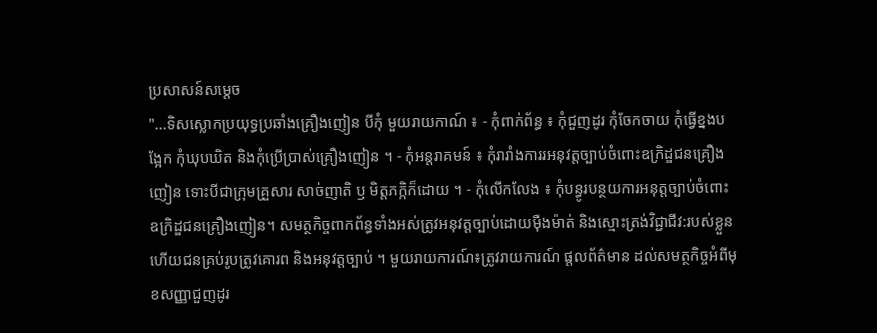ប្រសាសន៍សម្តេច
"...ទិសស្លោកប្រយុទ្ធប្រឆាំងគ្រឿងញៀន បីកុំ មួយរាយកាណ៍ ៖ - កុំពាក់ព័ន្ធ ៖ កុំជួញដូរ កុំចែកចាយ កុំធ្វើខ្នងបង្អែក កុំឃុបឃិត និងកុំប្រើប្រាស់គ្រឿងញៀន ។ - កុំអន្តរាគមន៍ ៖ កុំរារាំងការរអនុវត្តច្បាប់ចំពោះឧក្រិដ្ឌជនគ្រឿងញៀន ទោះបីជាក្រុមគ្រួសារ សាច់ញាតិ ឫ មិត្តភក្កិក៏ដោយ ។ - កុំលើកលែង ៖ កុំបន្ធូរបន្ថយការអនុត្តច្បាប់ចំពោះឧក្រិដ្ឌជនគ្រឿងញៀន។ សមត្ថកិច្ចពាកព័ន្ធទាំងអស់ត្រូវអនុវត្តច្បាប់ដោយមុឺងម៉ាត់ និងស្មោះត្រង់វិជ្ជាជីវ:របស់ខ្លួន ហើយជនគ្រប់រូបត្រូវគោរព និងអនុវត្តច្បាប់ ។ មួយរាយការណ៍៖ត្រូវរាយការណ៍ ផ្តលព័ត៌មាន ដល់សមត្ថកិច្ចអំពីមុខសញ្ញាជួញដូរ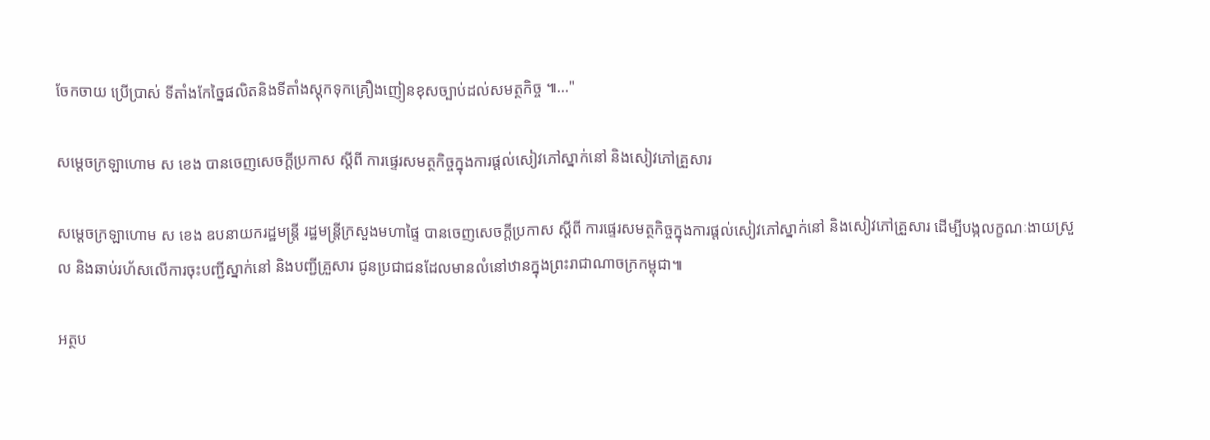ចែកចាយ ប្រើប្រាស់ ទីតាំងកែច្នៃផលិតនិងទីតាំងស្តុកទុកគ្រឿងញៀនខុសច្បាប់ដល់សមត្ថកិច្ច ៕..."

សម្ដេចក្រឡាហោម ស ខេង បានចេញសេចក្ដីប្រកាស ស្ដីពី ការផ្ទេរសមត្ថកិច្ចក្នុងការផ្ដល់សៀវភៅស្នាក់នៅ និងសៀវភៅគ្រួសារ

សម្ដេចក្រឡាហោម ស ខេង ឧបនាយករដ្ឋមន្ត្រី រដ្ឋមន្ត្រីក្រសួងមហាផ្ទៃ បានចេញសេចក្ដីប្រកាស ស្ដីពី ការផ្ទេរសមត្ថកិច្ចក្នុងការផ្ដល់សៀវភៅស្នាក់នៅ និងសៀវភៅគ្រួសារ ដើម្បីបង្កលក្ខណៈងាយស្រួល និងឆាប់រហ័សលើការចុះបញ្ជីស្នាក់នៅ និងបញ្ជីគ្រួសារ ជូនប្រជាជនដែលមានលំនៅឋានក្នុងព្រះរាជាណាចក្រកម្ពុជា៕

អត្ថប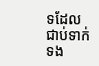ទដែលជាប់ទាក់ទង